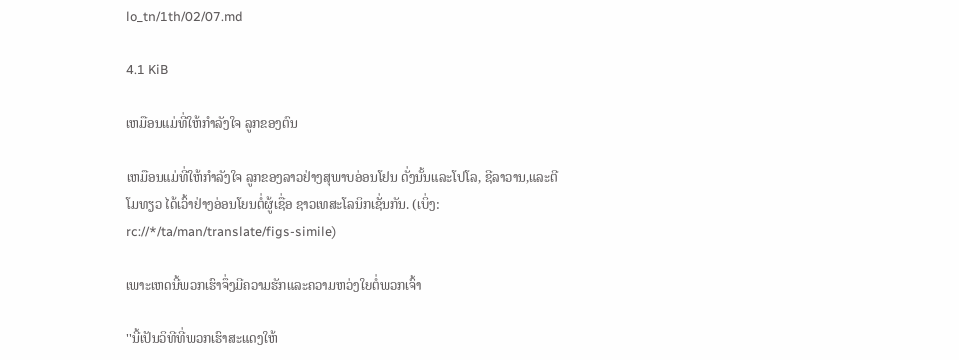lo_tn/1th/02/07.md

4.1 KiB

ເຫມືອນແມ່ທີ່ໃຫ້ກຳລັງໃຈ ລູກຂອງຕົນ

ເຫມືອນແມ່ທີ່ໃຫ້ກຳລັງໃຈ ລູກຂອງລາວຢ່າງສຸພາບອ່ອນໂຢນ ດັ່ງນັ້ນແລະໂປໂລ, ຊີລາວານ,ແລະຕີໂມທຽວ ໄດ້ເວົ້າຢ່າງອ່ອນໂຍນຕໍ່ຜູ້ເຊື່ອ ຊາວເທສະໂລນິກເຊັ່ນກັນ. (ເບິ່ງ: rc://*/ta/man/translate/figs-simile)

ເພາະເຫດນີ້ພວກເຮົາຈຶ່ງມີຄວາມຮັກແລະຄວາມຫວ່ງໃຍຕໍ່ພວກເຈົ້າ

''ນີ້ເປັນວິທີທີ່ພວກເຮົາສະແດງໃຫ້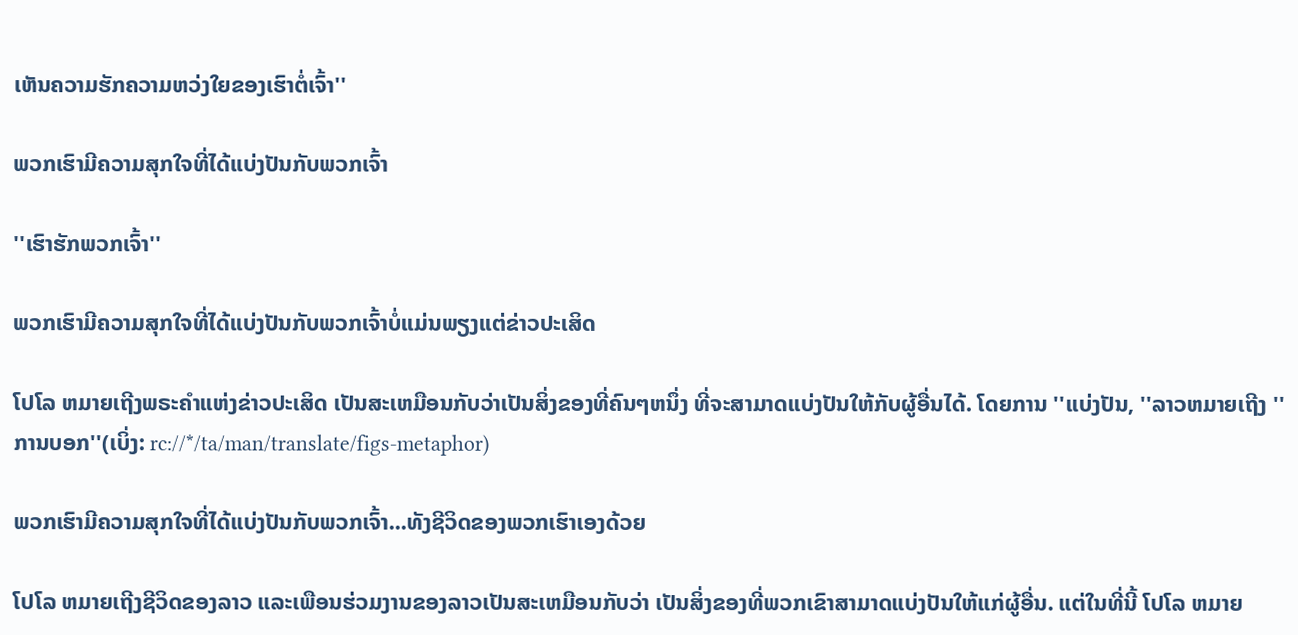ເຫັນຄວາມຮັກຄວາມຫວ່ງໃຍຂອງເຮົາຕໍ່ເຈົ້າ''

ພວກເຮົາມີຄວາມສຸກໃຈທີ່ໄດ້ແບ່ງປັນກັບພວກເຈົ້າ

''ເຮົາຮັກພວກເຈົ້າ''

ພວກເຮົາມີຄວາມສຸກໃຈທີ່ໄດ້ແບ່ງປັນກັບພວກເຈົ້າບໍ່ແມ່ນພຽງແຕ່ຂ່າວປະເສິດ

ໂປໂລ ຫມາຍເຖີງພຣະຄຳແຫ່ງຂ່າວປະເສິດ ເປັນສະເຫມືອນກັບວ່າເປັນສິ່ງຂອງທີ່ຄົນໆຫນຶ່ງ ທີ່ຈະສາມາດແບ່ງປັນໃຫ້ກັບຜູ້ອື່ນໄດ້. ໂດຍການ ''ແບ່ງປັນ, ''ລາວຫມາຍເຖີງ ''ການບອກ''(ເບິ່ງ: rc://*/ta/man/translate/figs-metaphor)

ພວກເຮົາມີຄວາມສຸກໃຈທີ່ໄດ້ແບ່ງປັນກັບພວກເຈົ້າ...ທັງຊີວິດຂອງພວກເຮົາເອງດ້ວຍ

ໂປໂລ ຫມາຍເຖີງຊີວິດຂອງລາວ ແລະເພືອນຮ່ວມງານຂອງລາວເປັນສະເຫມືອນກັບວ່າ ເປັນສິ່ງຂອງທີ່ພວກເຂົາສາມາດແບ່ງປັນໃຫ້ແກ່ຜູ້ອື່ນ. ແຕ່ໃນທີ່ນີ້ ໂປໂລ ຫມາຍ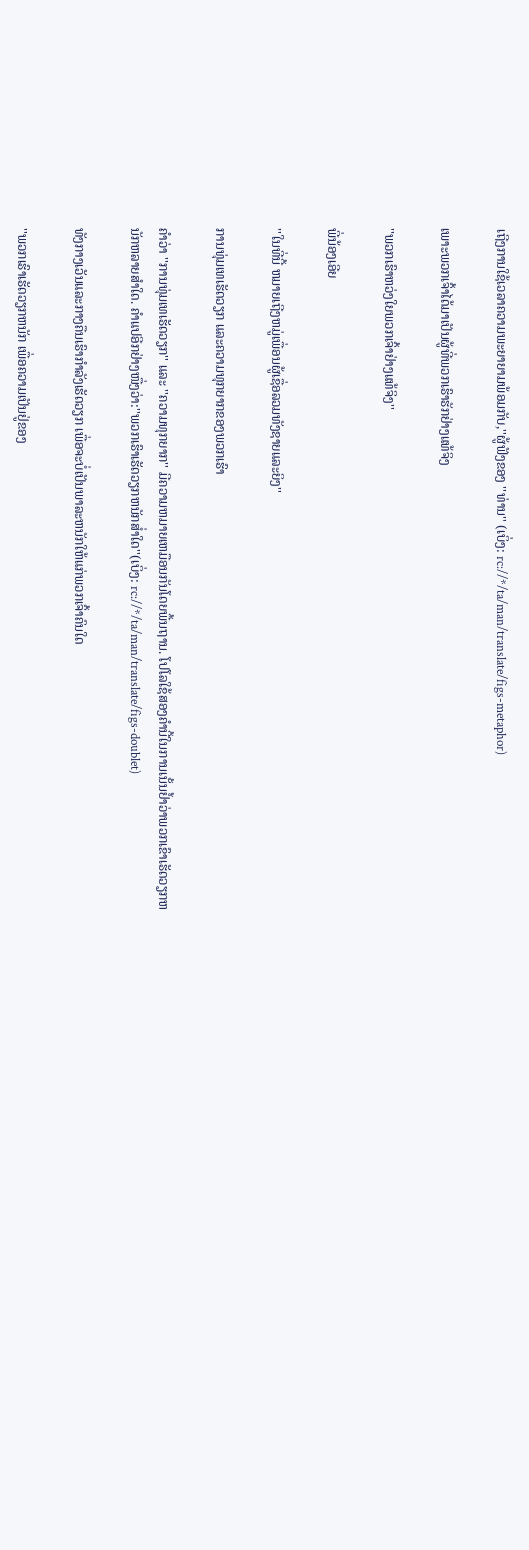ເຖີງການໃຊ້ເວລາຄວາມພະຍາຍາມພ້ອມກັບ,''ຜູ້ຟັງຂອງ ''ທ່ານ'' (ເບິ່ງ: rc://*/ta/man/translate/figs-metaphor)

ເພາະພວກເຈົ້າໄດ້ມາເປັນຜູ້ທີ່ພວກເຮົາຮັກຢ່າງແທ້ຈິງ

''ພວກເຮົາຫວ່ງໃຍພວກເຈົ້າຢ່າງແທ້ຈິງ''

ພີ່ນ້ອງເອີຍ

''ໃນທີ່ນີ້ ຫມາຍເຖີງຫມູ່ເພື່ອນຜູ້ເຊື່ອລວມທັງຊາຍແລະຍິງ''

ການທຸ່ມເທເຮັດວຽກ ແລະຄວາມທຸກຍາກຂອງພວກເຮົາ

ຄຳວ່າ ''ການທຸ່ມເທເຮັດວຽກ'' ແລະ ''ຄວາມທຸກຍາກ'' ມີຄວາມຫມາຍເຫມືອນກັນໂດຍພື້ນຖານ. ໂປໂລໃຊ້ສອງຄຳນີ້ໃນການເນັ້ນຢໍ້າວ່າພວກເຂົາເຮັດວຽກຫນັກຫລາຍສຳໃດ. ຄຳແປອີກຢ່າງໜື່ງວ່າ:''ພວກເຮົາເຮັດວຽກຫນັກສ່ຳໃດ''(ເບິ່ງ: rc://*/ta/man/translate/figs-doublet)

ທັງກາງເວັນແລະກາງຄືນເຮົາກຳລັງເຮັດວຽກ ເພື່ອຈະບໍ່ເປັນພາລະຫນັກໃຫ້ແກ່ພວກເຈົ້າຄົນໃດ

''ພວກເຮົາເຮັດວຽກຫນັກ ເພື່ອຄວາມເປັນຢູ່ຂອງ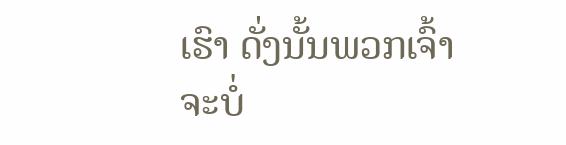ເຮົາ ດັ່ງນັ້ນພວກເຈົ້າຈະບໍ່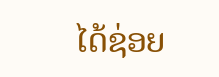ໄດ້ຊ່ອຍ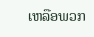ເຫລືອພວກ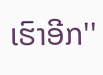ເຮົາອີກ''